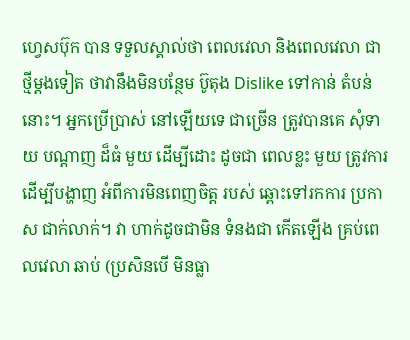ហ្វេសប៊ុក បាន ទទួលស្គាល់ថា ពេលវេលា និងពេលវេលា ជាថ្មីម្តងទៀត ថាវានឹងមិនបន្ថែម ប៊ូតុង Dislike ទៅកាន់ តំបន់នោះ។ អ្នកប្រើប្រាស់ នៅឡើយទេ ជាច្រើន ត្រូវបានគេ សុំទាយ បណ្តាញ ដ៏ធំ មួយ ដើម្បីដោះ ដូចជា ពេលខ្លះ មួយ ត្រូវការ ដើម្បីបង្ហាញ អំពីការមិនពេញចិត្ត របស់ ឆ្ពោះទៅរកការ ប្រកាស ជាក់លាក់។ វា ហាក់ដូចជាមិន ទំនងជា កើតឡើង គ្រប់ពេលវេលា ឆាប់ (ប្រសិនបើ មិនធ្លា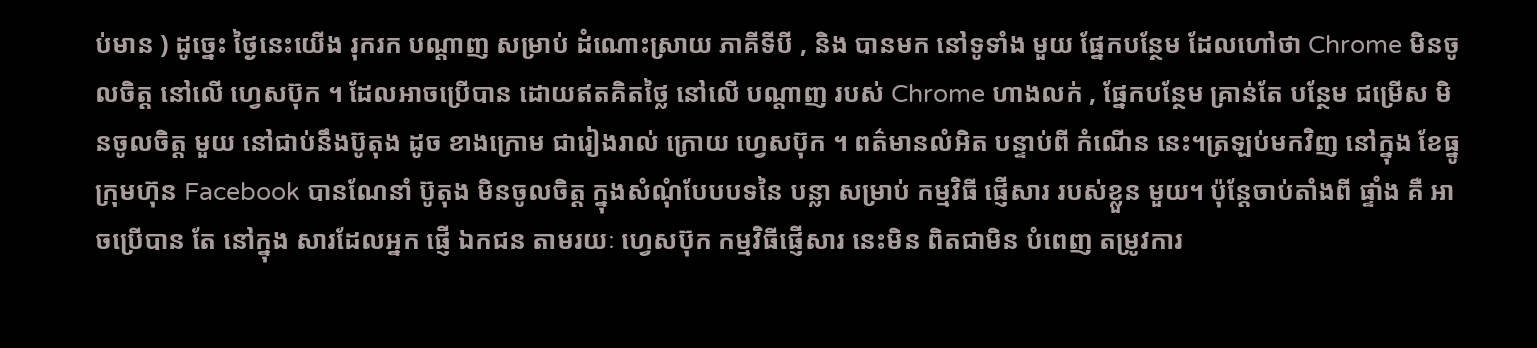ប់មាន ) ដូច្នេះ ថ្ងៃនេះយើង រុករក បណ្តាញ សម្រាប់ ដំណោះស្រាយ ភាគីទីបី , និង បានមក នៅទូទាំង មួយ ផ្នែកបន្ថែម ដែលហៅថា Chrome មិនចូលចិត្ដ នៅលើ ហ្វេសប៊ុក ។ ដែលអាចប្រើបាន ដោយឥតគិតថ្លៃ នៅលើ បណ្តាញ របស់ Chrome ហាងលក់ , ផ្នែកបន្ថែម គ្រាន់តែ បន្ថែម ជម្រើស មិនចូលចិត្ដ មួយ នៅជាប់នឹងប៊ូតុង ដូច ខាងក្រោម ជារៀងរាល់ ក្រោយ ហ្វេសប៊ុក ។ ពត៌មានលំអិត បន្ទាប់ពី កំណើន នេះ។ត្រឡប់មកវិញ នៅក្នុង ខែធ្នូ ក្រុមហ៊ុន Facebook បានណែនាំ ប៊ូតុង មិនចូលចិត្ដ ក្នុងសំណុំបែបបទនៃ បន្លា សម្រាប់ កម្មវិធី ផ្ញើសារ របស់ខ្លួន មួយ។ ប៉ុន្តែចាប់តាំងពី ផ្ទាំង គឺ អាចប្រើបាន តែ នៅក្នុង សារដែលអ្នក ផ្ញើ ឯកជន តាមរយៈ ហ្វេសប៊ុក កម្មវិធីផ្ញើសារ នេះមិន ពិតជាមិន បំពេញ តម្រូវការ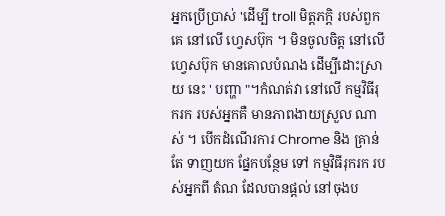អ្នកប្រើប្រាស់ 'ដើម្បី troll មិត្តភក្តិ របស់ពួកគេ នៅលើ ហ្វេសប៊ុក ។ មិនចូលចិត្ត នៅលើ ហ្វេសប៊ុក មានគោលបំណង ដើម្បីដោះស្រាយ នេះ ' បញ្ហា "។កំណត់វា នៅលើ កម្មវិធីរុករក របស់អ្នកគឺ មានភាពងាយស្រួល ណាស់ ។ បើកដំណើរការ Chrome និង គ្រាន់តែ ទាញយក ផ្នែកបន្ថែម ទៅ កម្មវិធីរុករក របស់អ្នកពី តំណ ដែលបានផ្តល់ នៅចុងប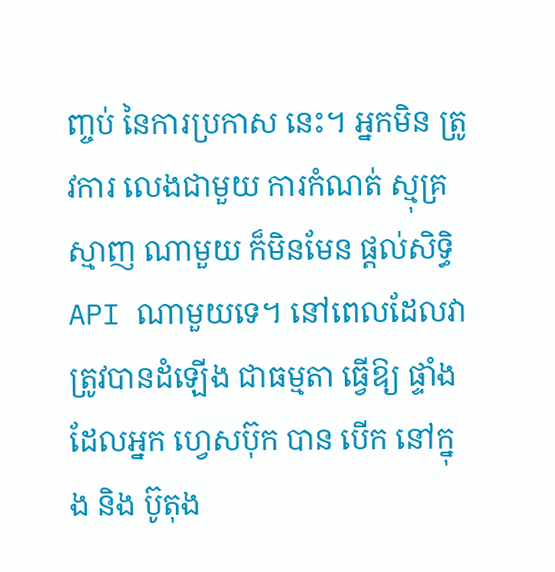ញ្ចប់ នៃការប្រកាស នេះ។ អ្នកមិន ត្រូវការ លេងជាមួយ ការកំណត់ ស្មុគ្រស្មាញ ណាមួយ ក៏មិនមែន ផ្ដល់សិទ្ធិ API ណាមួយទេ។ នៅពេលដែលវា ត្រូវបានដំឡើង ជាធម្មតា ធ្វើឱ្យ ផ្ទាំង ដែលអ្នក ហ្វេសប៊ុក បាន បើក នៅក្នុង និង ប៊ូតុង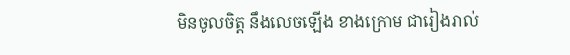មិនចូលចិត្ដ នឹងលេចឡើង ខាងក្រោម ជារៀងរាល់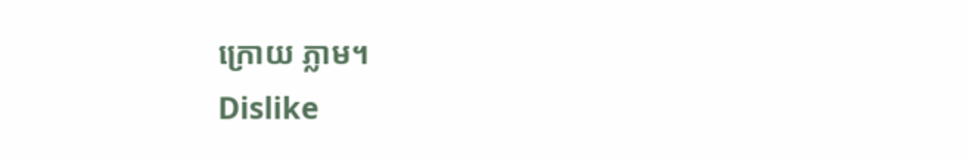ក្រោយ ភ្លាម។
Dislike